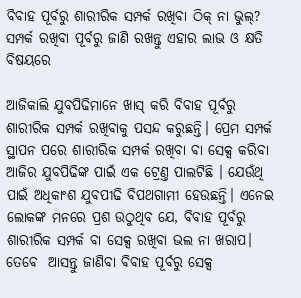ବିବାହ ପୂର୍ବରୁ ଶାରୀରିକ ସମ୍ପର୍କ ରଖିବା ଠିକ୍ ନା ଭୁଲ୍? ସମ୍ପର୍କ ରଖିବା ପୂର୍ବରୁ ଜାଣି ରଖନ୍ତୁ ଏହାର ଲାଭ ଓ କ୍ଷତି ବିଷୟରେ

ଆଜିକାଲି ଯୁବପିଢିମାନେ ଖାସ୍ କରି ବିବାହ ପୂର୍ବରୁ ଶାରୀରିକ ସମ୍ପର୍କ ରଖିବାକୁ ପସନ୍ଦ କରୁଛନ୍ତି। ପ୍ରେମ ସମ୍ପର୍କ ସ୍ଥାପନ ପରେ ଶାରୀରିକ ସମ୍ପର୍କ ରଖିବା ବା ସେକ୍ସ କରିବା ଆଜିର ଯୁବପିଢିଙ୍କ ପାଇଁ ଏକ ଟ୍ରେଣ୍ତ ପାଲଟିଛି । ଯେଉଁଥି ପାଇଁ ଅଧିକାଂଶ ଯୁବପୀଢି ବିପଥଗାମୀ ହେଉଛନ୍ତି। ଏନେଇ ଲୋକଙ୍କ ମନରେ ପ୍ରଶ ଉଠୁଥିବ ଯେ, ବିବାହ ପୂର୍ବରୁ ଶାରୀରିକ ସମ୍ପର୍କ ବା ସେକ୍ସ ରଖିବା ଭଲ ନା ଖରାପ। ତେବେ  ଆସନ୍ତୁ ଜାଣିବା ବିବାହ ପୂର୍ବରୁ ସେକ୍ସ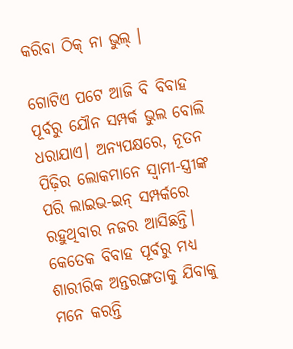କରିବା ଠିକ୍ ନା ଭୁଲ୍ ।

ଗୋଟିଏ ପଟେ ଆଜି ବି ବିବାହ ପୂର୍ବରୁ ଯୌନ ସମ୍ପର୍କ ଭୁଲ ବୋଲି ଧରାଯାଏ। ଅନ୍ୟପକ୍ଷରେ, ନୂତନ ପିଢ଼ିର ଲୋକମାନେ ସ୍ୱାମୀ-ସ୍ତ୍ରୀଙ୍କ ପରି ଲାଇଭ-ଇନ୍ ସମ୍ପର୍କରେ ରହୁଥିବାର ନଜର ଆସିଛନ୍ତି। କେତେକ ବିବାହ ପୂର୍ବରୁ ମଧ୍ୟ ଶାରୀରିକ ଅନ୍ତରଙ୍ଗତାକୁ ଯିବାକୁ ମନେ କରନ୍ତି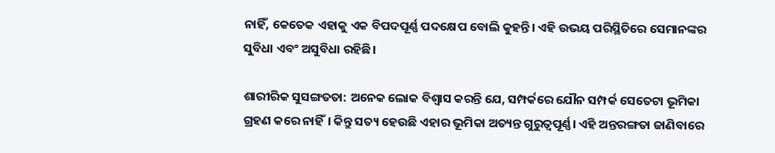ନାହିଁ, କେତେକ ଏହାକୁ ଏକ ବିପଦପୂର୍ଣ୍ଣ ପଦକ୍ଷେପ ବୋଲି କୁହନ୍ତି। ଏହି ଉଭୟ ପରିସ୍ଥିତିରେ ସେମାନଙ୍କର ସୁବିଧା ଏବଂ ଅସୁବିଧା ରହିଛି।

ଶାରୀରିକ ସୁସଙ୍ଗତତା: ଅନେକ ଲୋକ ବିଶ୍ୱାସ କରନ୍ତି ଯେ, ସମ୍ପର୍କରେ ଯୌନ ସମ୍ପର୍କ ସେତେଟା ଭୂମିକା ଗ୍ରହଣ କରେ ନାହିଁ। କିନ୍ତୁ ସତ୍ୟ ହେଉଛି ଏହାର ଭୂମିକା ଅତ୍ୟନ୍ତ ଗୁରୁତ୍ୱପୂର୍ଣ୍ଣ। ଏହି ଅନ୍ତରଙ୍ଗତା ଜାଣିବାରେ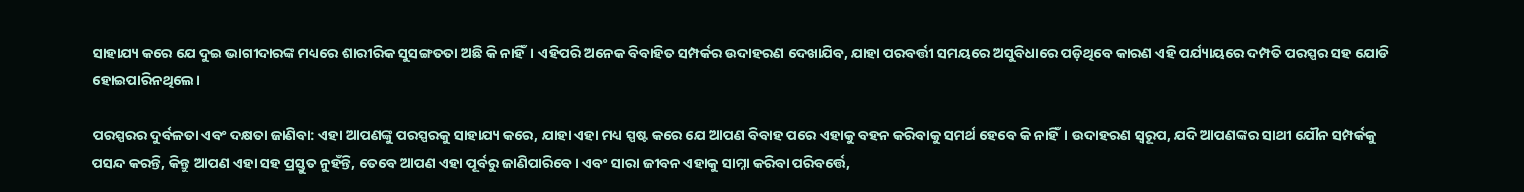ସାହାଯ୍ୟ କରେ ଯେ ଦୁଇ ଭାଗୀଦାରଙ୍କ ମଧ୍ୟରେ ଶାରୀରିକ ସୁସଙ୍ଗତତା ଅଛି କି ନାହିଁ। ଏହିପରି ଅନେକ ବିବାହିତ ସମ୍ପର୍କର ଉଦାହରଣ ଦେଖାଯିବ, ଯାହା ପରବର୍ତ୍ତୀ ସମୟରେ ଅସୁବିଧାରେ ପଡ଼ିଥିବେ କାରଣ ଏହି ପର୍ଯ୍ୟାୟରେ ଦମ୍ପତି ପରସ୍ପର ସହ ଯୋଡି ହୋଇପାରିନଥିଲେ।

ପରସ୍ପରର ଦୁର୍ବଳତା ଏବଂ ଦକ୍ଷତା ଜାଣିବା: ଏହା ଆପଣଙ୍କୁ ପରସ୍ପରକୁ ସାହାଯ୍ୟ କରେ, ଯାହା ଏହା ମଧ୍ୟ ସ୍ପଷ୍ଟ କରେ ଯେ ଆପଣ ବିବାହ ପରେ ଏହାକୁ ବହନ କରିବାକୁ ସମର୍ଥ ହେବେ କି ନାହିଁ। ଉଦାହରଣ ସ୍ୱରୂପ, ଯଦି ଆପଣଙ୍କର ସାଥୀ ଯୌନ ସମ୍ପର୍କକୁ ପସନ୍ଦ କରନ୍ତି, କିନ୍ତୁ ଆପଣ ଏହା ସହ ପ୍ରସ୍ତୁତ ନୁହଁନ୍ତି, ତେବେ ଆପଣ ଏହା ପୂର୍ବରୁ ଜାଣିପାରିବେ। ଏବଂ ସାରା ଜୀବନ ଏହାକୁ ସାମ୍ନା କରିବା ପରିବର୍ତ୍ତେ,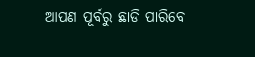ଆପଣ ପୂର୍ବରୁ ଛାଡି ପାରିବେ